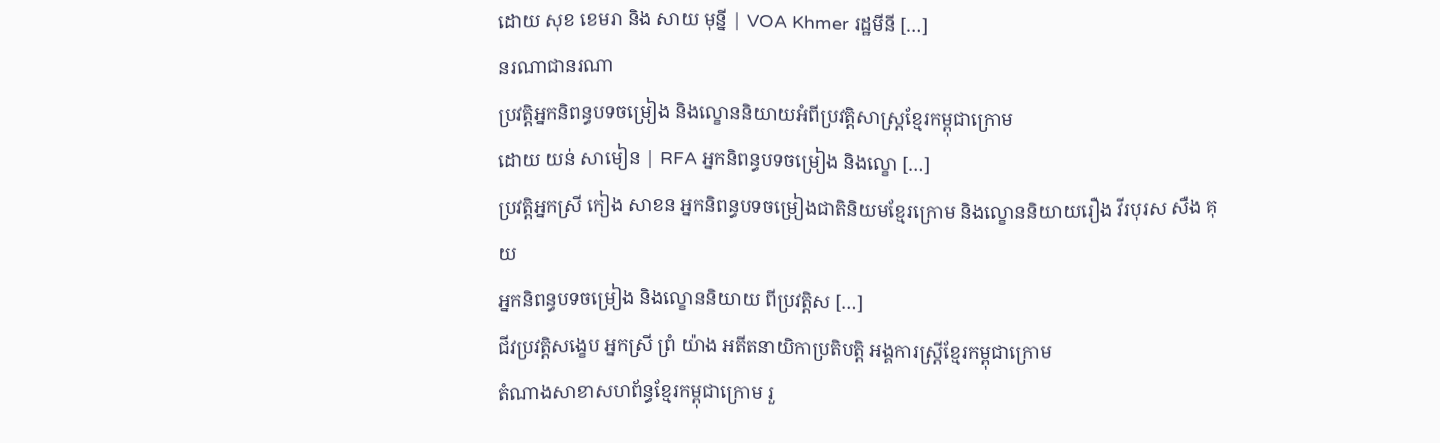ដោយ សុខ ខេមរា និង សាយ មុន្នី | VOA Khmer រដ្ឋមីនី […]
នរណាជានរណា
ប្រវត្តិអ្នកនិពន្ធបទចម្រៀង និងល្ខោននិយាយអំពីប្រវត្តិសាស្ត្រខ្មែរកម្ពុជាក្រោម
ដោយ យន់ សាមៀន | RFA អ្នកនិពន្ធបទចម្រៀង និងល្ខោ […]
ប្រវត្តិអ្នកស្រី កៀង សាខន អ្នកនិពន្ធបទចម្រៀងជាតិនិយមខ្មែរក្រោម និងល្ខោននិយាយរឿង វីរបុរស សឺង គុយ
អ្នកនិពន្ធបទចម្រៀង និងល្ខោននិយាយ ពីប្រវត្តិស […]
ជីវប្រវត្តិសង្ខេប អ្នកស្រី ព្រំ យ៉ាង អតីតនាយិកាប្រតិបត្តិ អង្គការស្ដ្រីខ្មែរកម្ពុជាក្រោម
តំណាងសាខាសហព័ន្ធខ្មែរកម្ពុជាក្រោម រួ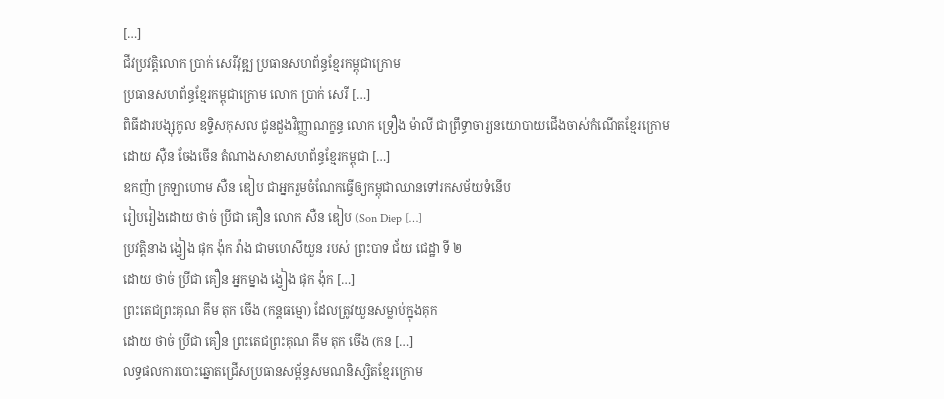[…]
ជីវប្រវត្តិលោក ប្រាក់ សេរីវុឌ្ឍ ប្រធានសហព័ន្ធខ្មែរកម្ពុជាក្រោម
ប្រធានសហព័ន្ធខ្មែរកម្ពុជាក្រោម លោក ប្រាក់ សេរី […]
ពិធីដារបង្សុកូល ឧទ្ទិសកុសល ជូនដួងវិញ្ញាណក្ខន្ធ លោក ទ្រឿង ម៉ាលី ជាព្រឹទ្ធាចារ្យនយោបាយជើងចាស់កំណើតខ្មែរក្រោម
ដោយ ស៊ឺន ចែងចើន តំណាងសាខាសហព័ន្ធខ្មែរកម្ពុជា […]
ឧកញ៉ា ក្រឡាហោម សឺន ឌៀប ជាអ្នករួមចំណែកធ្វើឲ្យកម្ពុជាឈានទៅរកសម័យទំនើប
រៀបរៀងដោយ ថាច់ ប្រីជា គឿន លោក សឺន ឌៀប (Son Diep […]
ប្រវត្តិនាង ង្វៀង ផុក ង៉ុក វ៉ាង ជាមហេសីយួន របស់ ព្រះបាទ ជ័យ ជេដ្ឋា ទី ២
ដោយ ថាច់ ប្រីជា គឿន អ្នកម្នាង ង្វៀង ផុក ង៉ុក […]
ព្រះតេជព្រះគុណ គឹម តុក ចើង (កន្តធម្មោ) ដែលត្រូវយួនសម្លាប់ក្នុងគុក
ដោយ ថាច់ ប្រីជា គឿន ព្រះតេជព្រះគុណ គឹម តុក ចើង (កន […]
លទ្ធផលការបោះឆ្នោតជ្រើសប្រធានសម្ព័ន្ធសមណនិស្សិតខ្មែរក្រោម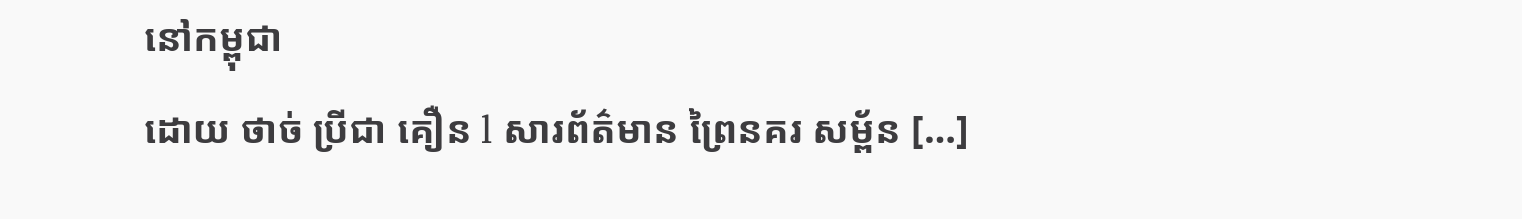នៅកម្ពុជា
ដោយ ថាច់ ប្រីជា គឿន l សារព័ត៌មាន ព្រៃនគរ សម្ព័ន […]